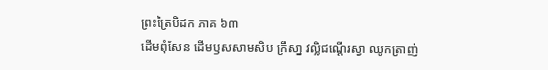ព្រះត្រៃបិដក ភាគ ៦៣
ដើមពុំសែន ដើមឫសសាមសិប ក្រឹសា្ន វល្លិជណើ្តរស្វា ឈូកត្រាញ់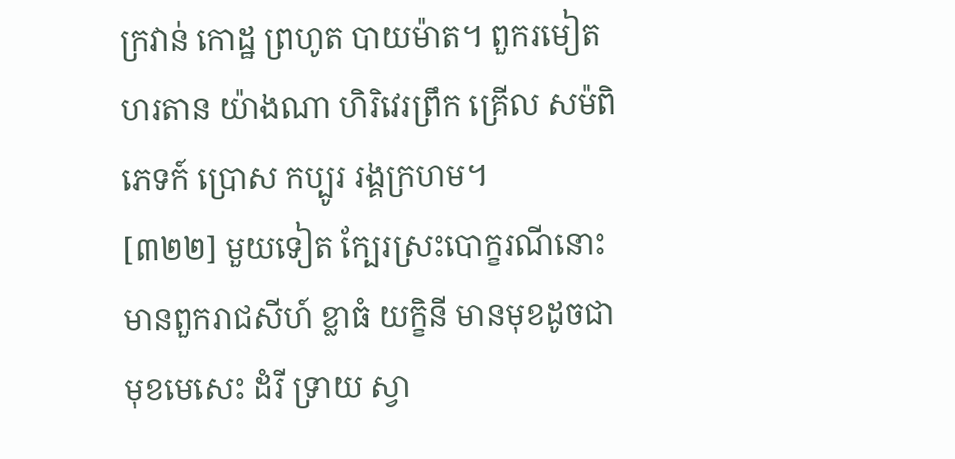ក្រវាន់ កោដ្ឋ ព្រហូត បាយម៉ាត។ ពួករមៀត ហរតាន យ៉ាងណា ហិរិវេរព្រឹក គ្រើល សម៉ពិភេទក៍ ប្រោស កប្បូរ រង្គក្រហម។
[៣២២] មួយទៀត ក្បែរស្រះបោក្ខរណីនោះ មានពួករាជសីហ៍ ខ្លាធំ យក្ខិនី មានមុខដូចជាមុខមេសេះ ដំរី ទ្រាយ ស្វា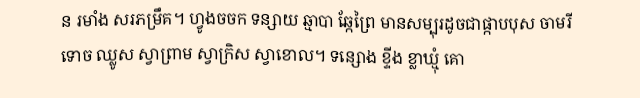ន រមាំង សរភម្រឹគ។ ហ្វូងចចក ទន្សាយ ឆ្មាបា ឆ្កែព្រៃ មានសម្បុរដូចជាផ្កាបបុស ចាមរី ទោច ឈ្លូស ស្វាព្រាម ស្វាក្រិស ស្វាខោល។ ទន្សោង ខ្ទីង ខ្លាឃ្មុំ គោ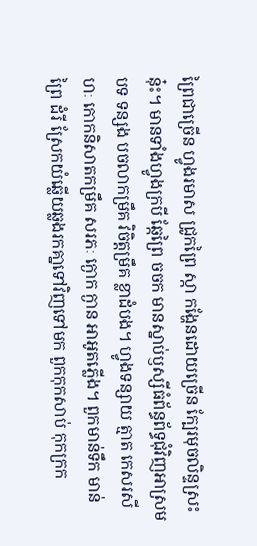ព្រៃជាច្រើន ហ្វូងរមាស ជ្រូកព្រៃ ស្កា កងែ្ហនដោយច្រើន ក្បែរមុចលិន្ទស្រះនុ៎ះ។ មានទាំងហ្វូងក្របី ឆែ្កព្រៃ ចចក មានស្នាប់ឫស្សីធំព័ន្ធព័ទ្ធជុំវិញអាស្រមបទ ទន្សង បចលាកម្រឹគ វិចិត្តម្រឹគ ខ្លាដំបង។ ហ្វូងទន្សាយ ត្មាត កេសរសីហៈ កោកនិសាតកម្រឹគ សរភៈ ក្ងោក ក្ងាន អាអូតភើ្លង។ ពួកមាន់ទឹក មាន់ព្រៃ ដំរី ស្រែកយំឆើ្លយឆ្លងរកគា្នទៅវិញទៅមក ពួកកុកសាប់ កុកក្រក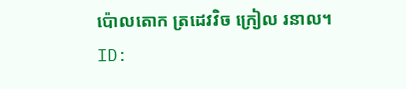ប៉ោលតោក ត្រដេវវិច ក្រៀល រនាល។
ID: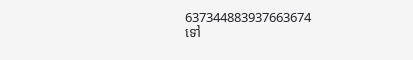637344883937663674
ទៅ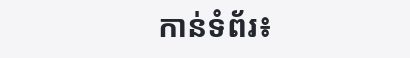កាន់ទំព័រ៖